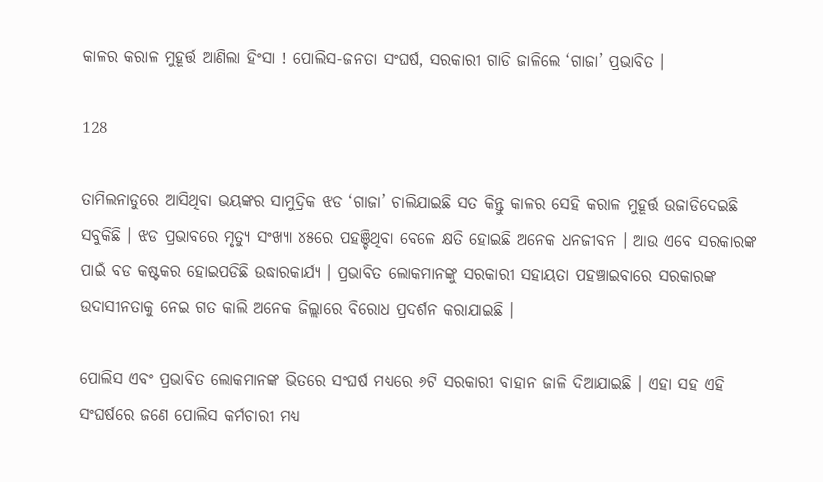କାଳର କରାଳ ମୁହୂର୍ତ୍ତ ଆଣିଲା ହିଂସା ! ପୋଲିସ-ଜନତା ସଂଘର୍ଷ, ସରକାରୀ ଗାଡି ଜାଳିଲେ ‘ଗାଜା’ ପ୍ରଭାବିତ ।

128

ତାମିଲନାଡୁରେ ଆସିଥିବା ଭୟଙ୍କର ସାମୁଦ୍ରିକ ଝଡ ‘ଗାଜା’ ଚାଲିଯାଇଛି ସତ କିନ୍ତୁ କାଳର ସେହି କରାଳ ମୁହୂର୍ତ୍ତ ଉଜାଡିଦେଇଛି ସବୁକିଛି । ଝଡ ପ୍ରଭାବରେ ମୃତ୍ୟୁ ସଂଖ୍ୟା ୪୫ରେ ପହଞ୍ଚିଥିବା ବେଳେ କ୍ଷତି ହୋଇଛି ଅନେକ ଧନଜୀବନ । ଆଉ ଏବେ ସରକାରଙ୍କ ପାଇଁ ବଡ କଷ୍ଟକର ହୋଇପଡିଛି ଉଦ୍ଧାରକାର୍ଯ୍ୟ । ପ୍ରଭାବିତ ଲୋକମାନଙ୍କୁ ସରକାରୀ ସହାୟତା ପହଞ୍ଚାଇବାରେ ସରକାରଙ୍କ ଉଦାସୀନତାକୁ ନେଇ ଗତ କାଲି ଅନେକ ଜିଲ୍ଲାରେ ବିରୋଧ ପ୍ରଦର୍ଶନ କରାଯାଇଛି ।

ପୋଲିସ ଏବଂ ପ୍ରଭାବିତ ଲୋକମାନଙ୍କ ଭିତରେ ସଂଘର୍ଷ ମଧ୍ୟରେ ୬ଟି ସରକାରୀ ବାହାନ ଜାଳି ଦିଆଯାଇଛି । ଏହା ସହ ଏହି ସଂଘର୍ଷରେ ଜଣେ ପୋଲିସ କର୍ମଚାରୀ ମଧ୍ୟ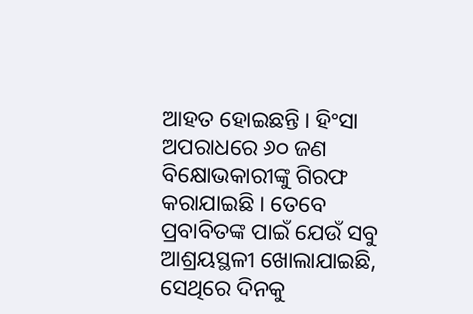ଆହତ ହୋଇଛନ୍ତି । ହିଂସା ଅପରାଧରେ ୬୦ ଜଣ ବିକ୍ଷୋଭକାରୀଙ୍କୁ ଗିରଫ କରାଯାଇଛି । ତେବେ ପ୍ରବାବିତଙ୍କ ପାଇଁ ଯେଉଁ ସବୁ ଆଶ୍ରୟସ୍ଥଳୀ ଖୋଲାଯାଇଛି, ସେଥିରେ ଦିନକୁ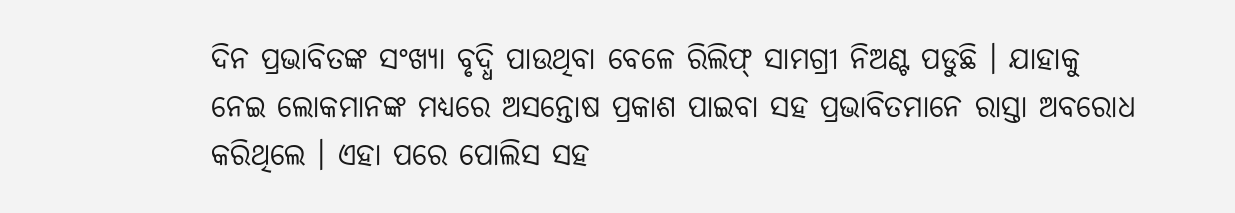ଦିନ ପ୍ରଭାବିତଙ୍କ ସଂଖ୍ୟା ବୃଦ୍ଧି ପାଉଥିବା ବେଳେ ରିଲିଫ୍ ସାମଗ୍ରୀ ନିଅଣ୍ଟ ପଡୁଛି । ଯାହାକୁ ନେଇ ଲୋକମାନଙ୍କ ମଧ୍ୟରେ ଅସନ୍ତୋଷ ପ୍ରକାଶ ପାଇବା ସହ ପ୍ରଭାବିତମାନେ ରାସ୍ତା ଅବରୋଧ କରିଥିଲେ । ଏହା ପରେ ପୋଲିସ ସହ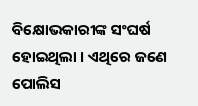ବିକ୍ଷୋଭକାରୀଙ୍କ ସଂଘର୍ଷ ହୋଇଥିଲା । ଏଥିରେ ଜଣେ ପୋଲିସ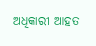ଅଧିକାରୀ ଆହତ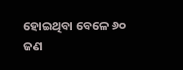ହୋଇଥିବା ବେଳେ ୬୦ ଜଣ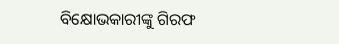ବିକ୍ଷୋଭକାରୀଙ୍କୁ ଗିରଫ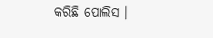କରିଛି ପୋଲିସ ।